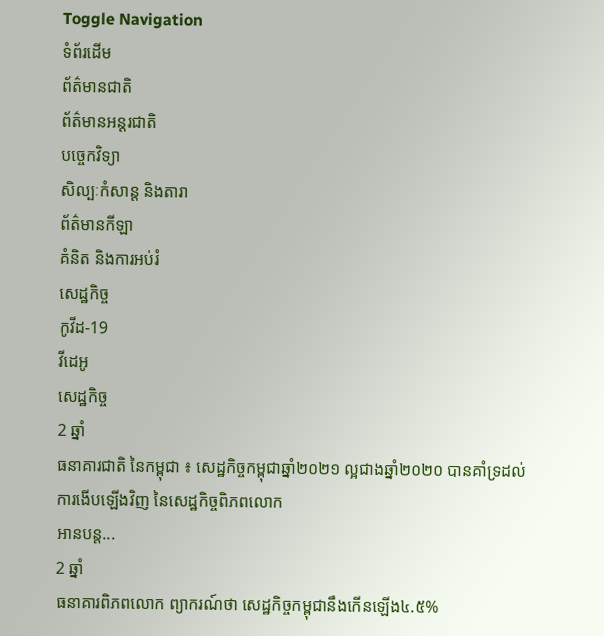Toggle Navigation
ទំព័រដើម
ព័ត៌មានជាតិ
ព័ត៌មានអន្តរជាតិ
បច្ចេកវិទ្យា
សិល្បៈកំសាន្ត និងតារា
ព័ត៌មានកីឡា
គំនិត និងការអប់រំ
សេដ្ឋកិច្ច
កូវីដ-19
វីដេអូ
សេដ្ឋកិច្ច
2 ឆ្នាំ
ធនាគារជាតិ នៃកម្ពុជា ៖ សេដ្ឋកិច្ចកម្ពុជាឆ្នាំ២០២១ ល្អជាងឆ្នាំ២០២០ បានគាំទ្រដល់ការងើបឡើងវិញ នៃសេដ្ឋកិច្ចពិភពលោក
អានបន្ត...
2 ឆ្នាំ
ធនាគារពិភពលោក ព្យាករណ៍ថា សេដ្ឋកិច្ចកម្ពុជានឹងកើនឡើង៤.៥%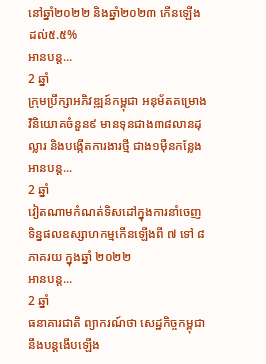នៅឆ្នាំ២០២២ និងឆ្នាំ២០២៣ កើនឡើងដល់៥.៥%
អានបន្ត...
2 ឆ្នាំ
ក្រុមប្រឹក្សាអភិវឌ្ឍន៍កម្ពុជា អនុម័តគម្រោងវិនិយោគចំនួន៩ មានទុនជាង៣៨លានដុល្លារ និងបង្កើតការងារថ្មី ជាង១ម៉ឺនកន្លែង
អានបន្ត...
2 ឆ្នាំ
វៀតណាមកំណត់ទិសដៅក្នុងការនាំចេញទិន្នផលឧស្សាហកម្មកើនឡើងពី ៧ ទៅ ៨ ភាគរយ ក្នុងឆ្នាំ ២០២២
អានបន្ត...
2 ឆ្នាំ
ធនាគារជាតិ ព្យាករណ៍ថា សេដ្ឋកិច្ចកម្ពុជា នឹងបន្ដងើបឡើង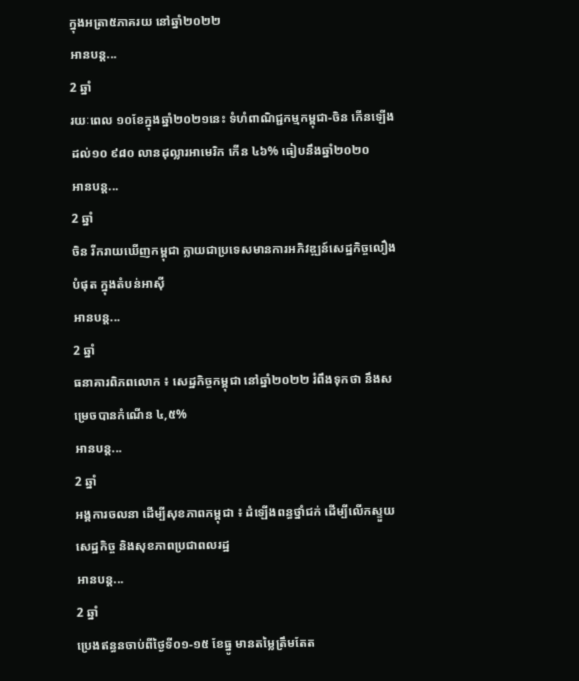ក្នុងអត្រា៥ភាគរយ នៅឆ្នាំ២០២២
អានបន្ត...
2 ឆ្នាំ
រយៈពេល ១០ខែក្នុងឆ្នាំ២០២១នេះ ទំហំពាណិជ្ជកម្មកម្ពុជា-ចិន កើនឡើងដល់១០ ៩៨០ លានដុល្លារអាមេរិក កើន ៤៦% ធៀបនឹងឆ្នាំ២០២០
អានបន្ត...
2 ឆ្នាំ
ចិន រីករាយឃើញកម្ពុជា ក្លាយជាប្រទេសមានការអភិវឌ្ឍន៍សេដ្ឋកិច្ចលឿងបំផុត ក្នុងតំបន់អាស៊ី
អានបន្ត...
2 ឆ្នាំ
ធនាគារពិភពលោក ៖ សេដ្ឋកិច្ចកម្ពុជា នៅឆ្នាំ២០២២ រំពឹងទុកថា នឹងសម្រេចបានកំណើន ៤,៥%
អានបន្ត...
2 ឆ្នាំ
អង្គការចលនា ដើម្បីសុខភាពកម្ពុជា ៖ ដំឡើងពន្ធថ្នាំជក់ ដើម្បីលើកស្ទួយសេដ្ឋកិច្ច និងសុខភាពប្រជាពលរដ្ឋ
អានបន្ត...
2 ឆ្នាំ
ប្រេងឥន្ធនចាប់ពីថ្ងៃទី០១-១៥ ខែធ្នូ មានតម្លៃត្រឹមតែត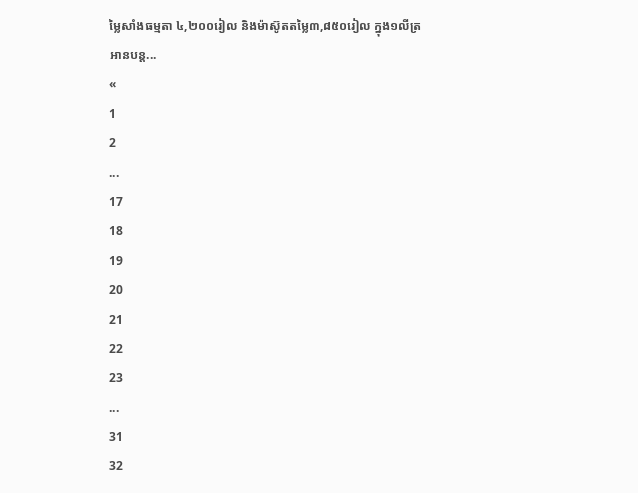ម្លៃសាំងធម្មតា ៤,២០០រៀល និងម៉ាស៊ូតតម្លៃ៣,៨៥០រៀល ក្នុង១លីត្រ
អានបន្ត...
«
1
2
...
17
18
19
20
21
22
23
...
31
32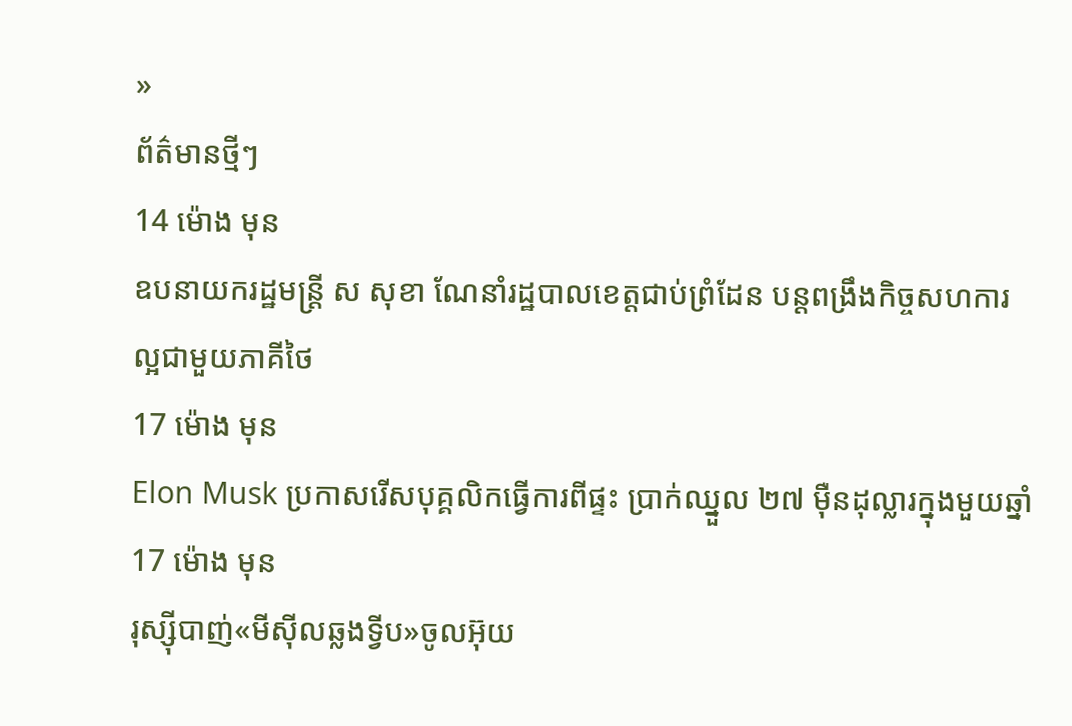»
ព័ត៌មានថ្មីៗ
14 ម៉ោង មុន
ឧបនាយករដ្ឋមន្រ្តី ស សុខា ណែនាំរដ្ឋបាលខេត្តជាប់ព្រំដែន បន្តពង្រឹងកិច្ចសហការល្អជាមួយភាគីថៃ
17 ម៉ោង មុន
Elon Musk ប្រកាសរើសបុគ្គលិកធ្វើការពីផ្ទះ ប្រាក់ឈ្នួល ២៧ ម៉ឺនដុល្លារក្នុងមួយឆ្នាំ
17 ម៉ោង មុន
រុស្ស៊ីបាញ់«មីស៊ីលឆ្លងទ្វីប»ចូលអ៊ុយ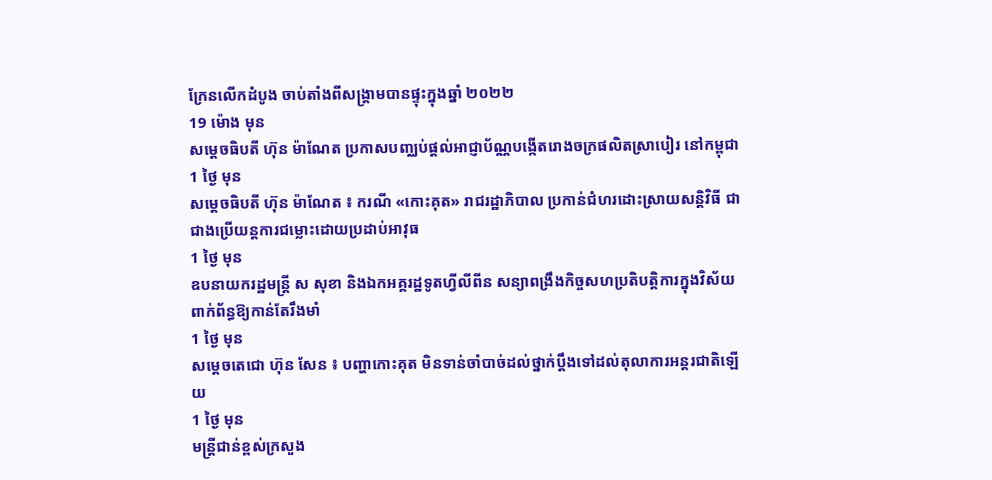ក្រែនលើកដំបូង ចាប់តាំងពីសង្រ្គាមបានផ្ទុះក្នុងឆ្នាំ ២០២២
19 ម៉ោង មុន
សម្ដេចធិបតី ហ៊ុន ម៉ាណែត ប្រកាសបញ្ឈប់ផ្ដល់អាជ្ញាប័ណ្ណបង្កើតរោងចក្រផលិតស្រាបៀរ នៅកម្ពុជា
1 ថ្ងៃ មុន
សម្ដេចធិបតី ហ៊ុន ម៉ាណែត ៖ ករណី «កោះគុត» រាជរដ្ឋាភិបាល ប្រកាន់ជំហរដោះស្រាយសន្ដិវិធី ជាជាងប្រើយន្តការជម្លោះដោយប្រដាប់អាវុធ
1 ថ្ងៃ មុន
ឧបនាយករដ្ឋមន្ត្រី ស សុខា និងឯកអគ្គរដ្ឋទូតហ្វីលីពីន សន្យាពង្រឹងកិច្ចសហប្រតិបត្តិការក្នុងវិស័យពាក់ព័ន្ធឱ្យកាន់តែរឹងមាំ
1 ថ្ងៃ មុន
សម្ដេចតេជោ ហ៊ុន សែន ៖ បញ្ហាកោះគុត មិនទាន់ចាំបាច់ដល់ថ្នាក់ប្ដឹងទៅដល់តុលាការអន្តរជាតិឡើយ
1 ថ្ងៃ មុន
មន្ដ្រីជាន់ខ្ពស់ក្រសួង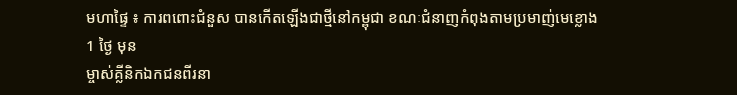មហាផ្ទៃ ៖ ការពពោះជំនួស បានកើតឡើងជាថ្មីនៅកម្ពុជា ខណៈជំនាញកំពុងតាមប្រមាញ់មេខ្លោង
1 ថ្ងៃ មុន
ម្ចាស់គ្លីនិកឯកជនពីរនា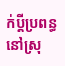ក់ប្ដីប្រពន្ធ នៅស្រុ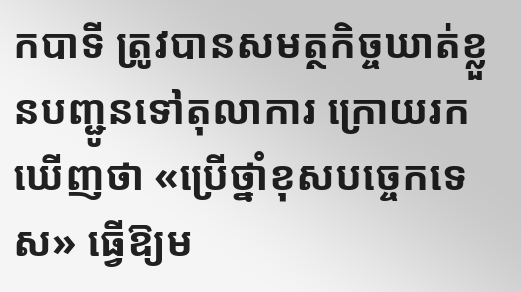កបាទី ត្រូវបានសមត្ថកិច្ចឃាត់ខ្លួនបញ្ជូនទៅតុលាការ ក្រោយរកឃើញថា «ប្រើថ្នាំខុសបច្ចេកទេស» ធ្វើឱ្យម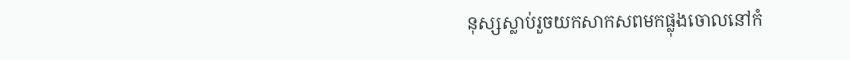នុស្សស្លាប់រួចយកសាកសពមកផ្លុងចោលនៅកំ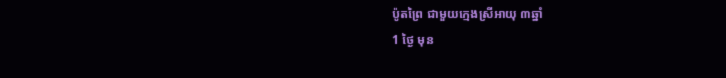ប៉ូតព្រៃ ជាមួយក្មេងស្រីអាយុ ៣ឆ្នាំ
1 ថ្ងៃ មុន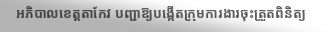អភិបាលខេត្តតាកែវ បញ្ជាឱ្យបង្កើតក្រុមការងារចុះត្រួតពិនិត្យ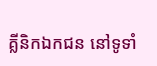គ្លីនិកឯកជន នៅទូទាំ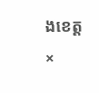ងខេត្ត
×